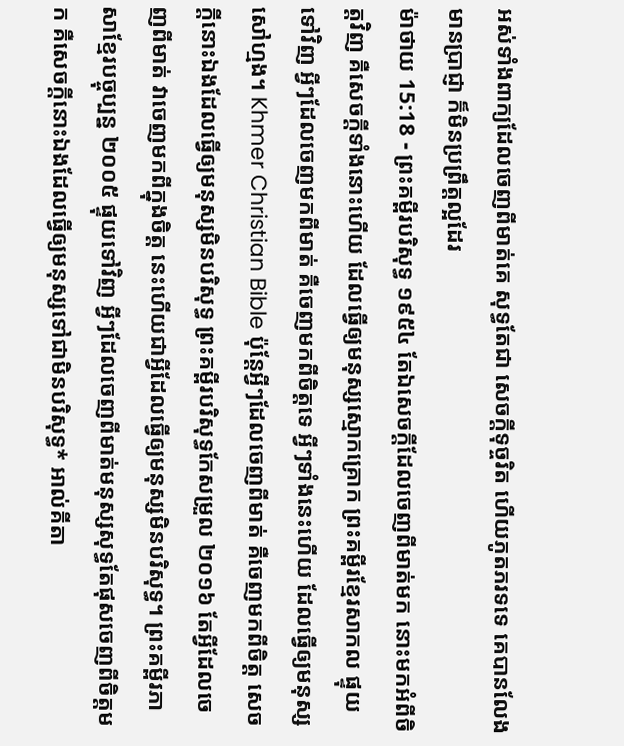អស់ទាំងពាក្យដែលចេញពីមាត់គេ សុទ្ធតែជា សេចក្ដីទុច្ចរិត ហើយភូតភរទទេ គេបានលែងមានប្រាជ្ញា ក៏មិនប្រព្រឹត្តល្អដែរ
ម៉ាថាយ 15:18 - ព្រះគម្ពីរបរិសុទ្ធ ១៩៥៤ តែឯសេចក្ដីដែលចេញពីមាត់មក នោះមកអំពីចិត្តវិញ គឺសេចក្ដីទាំងនោះហើយ ដែលធ្វើឲ្យមនុស្សស្មោកគ្រោក ព្រះគម្ពីរខ្មែរសាកល ផ្ទុយទៅវិញ អ្វីៗដែលចេញមកពីមាត់ គឺចេញមកពីចិត្តទេ អ្វីៗទាំងនេះហើយ ដែលធ្វើឲ្យមនុស្សសៅហ្មង។ Khmer Christian Bible ប៉ុន្ដែអ្វីៗដែលចេញពីមាត់ គឺចេញមកពីចិត្ដ សេចក្ដីនោះឯងដែលធ្វើឲ្យមនុស្សមិនបរិសុទ្ធ ព្រះគម្ពីរបរិសុទ្ធកែសម្រួល ២០១៦ តែអ្វីដែលចេញពីមាត់ វាចេញមកពីក្នុងចិត្ត នេះហើយជាអ្វីដែលធ្វើឲ្យមនុស្សមិនបរិសុទ្ធ។ ព្រះគម្ពីរភាសាខ្មែរបច្ចុប្បន្ន ២០០៥ ផ្ទុយទៅវិញ អ្វីៗដែលចេញពីមាត់មនុស្សសុទ្ធតែផុសចេញពីចិត្តមក គឺសេចក្ដីនោះឯងដែលធ្វើឲ្យមនុស្សទៅជាមិនបរិសុទ្ធ* អាល់គីតា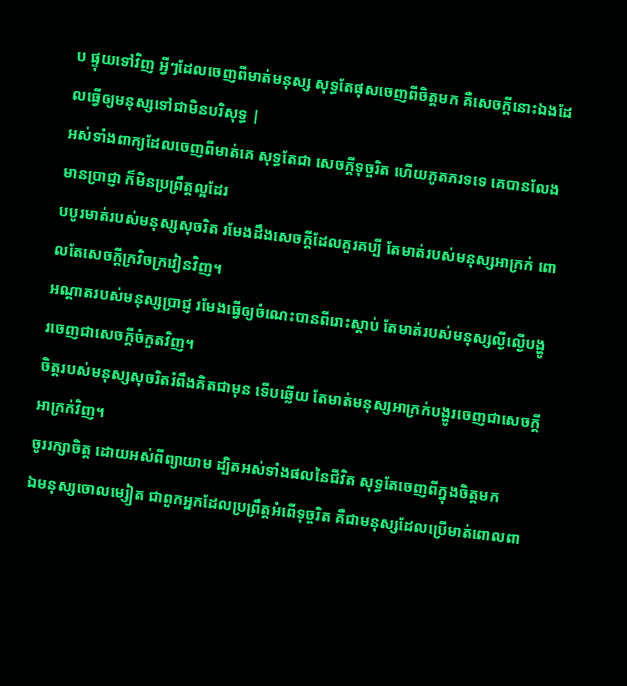ប ផ្ទុយទៅវិញ អ្វីៗដែលចេញពីមាត់មនុស្ស សុទ្ធតែផុសចេញពីចិត្ដមក គឺសេចក្ដីនោះឯងដែលធ្វើឲ្យមនុស្សទៅជាមិនបរិសុទ្ធ |
អស់ទាំងពាក្យដែលចេញពីមាត់គេ សុទ្ធតែជា សេចក្ដីទុច្ចរិត ហើយភូតភរទទេ គេបានលែងមានប្រាជ្ញា ក៏មិនប្រព្រឹត្តល្អដែរ
បបូរមាត់របស់មនុស្សសុចរិត រមែងដឹងសេចក្ដីដែលគួរគប្បី តែមាត់របស់មនុស្សអាក្រក់ ពោលតែសេចក្ដីក្រវិចក្រវៀនវិញ។
អណ្តាតរបស់មនុស្សប្រាជ្ញ រមែងធ្វើឲ្យចំណេះបានពីរោះស្តាប់ តែមាត់របស់មនុស្សល្ងីល្ងើបង្ហូរចេញជាសេចក្ដីចំកួតវិញ។
ចិត្តរបស់មនុស្សសុចរិតរំពឹងគិតជាមុន ទើបឆ្លើយ តែមាត់មនុស្សអាក្រក់បង្ហូរចេញជាសេចក្ដីអាក្រក់វិញ។
ចូររក្សាចិត្ត ដោយអស់ពីព្យាយាម ដ្បិតអស់ទាំងផលនៃជីវិត សុទ្ធតែចេញពីក្នុងចិត្តមក
ឯមនុស្សចោលម្សៀត ជាពួកអ្នកដែលប្រព្រឹត្តអំពើទុច្ចរិត គឺជាមនុស្សដែលប្រើមាត់ពោលពា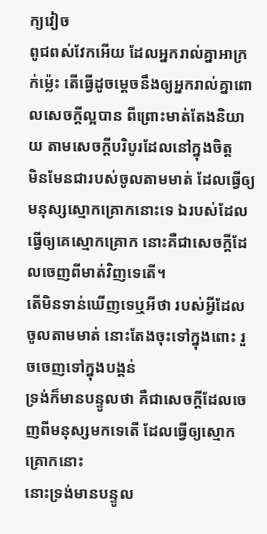ក្យវៀច
ពូជពស់វែកអើយ ដែលអ្នករាល់គ្នាអាក្រក់ម៉្លេះ តើធ្វើដូចម្តេចនឹងឲ្យអ្នករាល់គ្នាពោលសេចក្ដីល្អបាន ពីព្រោះមាត់តែងនិយាយ តាមសេចក្ដីបរិបូរដែលនៅក្នុងចិត្ត
មិនមែនជារបស់ចូលតាមមាត់ ដែលធ្វើឲ្យមនុស្សស្មោកគ្រោកនោះទេ ឯរបស់ដែលធ្វើឲ្យគេស្មោកគ្រោក នោះគឺជាសេចក្ដីដែលចេញពីមាត់វិញទេតើ។
តើមិនទាន់ឃើញទេឬអីថា របស់អ្វីដែលចូលតាមមាត់ នោះតែងចុះទៅក្នុងពោះ រួចចេញទៅក្នុងបង្គន់
ទ្រង់ក៏មានបន្ទូលថា គឺជាសេចក្ដីដែលចេញពីមនុស្សមកទេតើ ដែលធ្វើឲ្យស្មោកគ្រោកនោះ
នោះទ្រង់មានបន្ទូល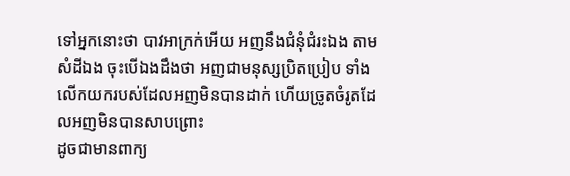ទៅអ្នកនោះថា បាវអាក្រក់អើយ អញនឹងជំនុំជំរះឯង តាមសំដីឯង ចុះបើឯងដឹងថា អញជាមនុស្សប្រិតប្រៀប ទាំងលើកយករបស់ដែលអញមិនបានដាក់ ហើយច្រូតចំរូតដែលអញមិនបានសាបព្រោះ
ដូចជាមានពាក្យ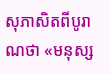សុភាសិតពីបូរាណថា «មនុស្ស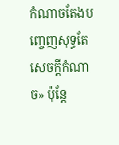កំណាចតែងបញ្ចេញសុទ្ធតែសេចក្ដីកំណាច» ប៉ុន្តែ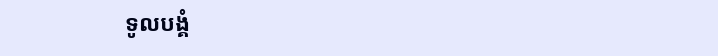ទូលបង្គំ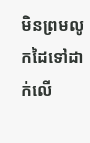មិនព្រមលូកដៃទៅដាក់លើ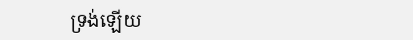ទ្រង់ឡើយ